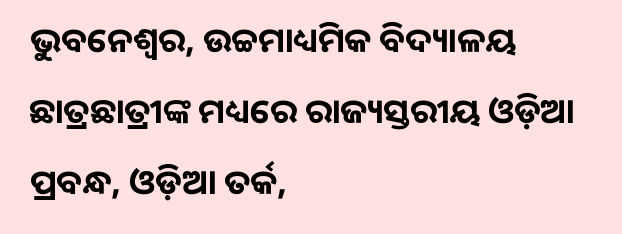ଭୁବନେଶ୍ୱର, ଉଚ୍ଚମାଧ୍ୟମିକ ବିଦ୍ୟାଳୟ ଛାତ୍ରଛାତ୍ରୀଙ୍କ ମଧ୍ୟରେ ରାଜ୍ୟସ୍ତରୀୟ ଓଡ଼ିଆ ପ୍ରବନ୍ଧ, ଓଡ଼ିଆ ତର୍କ,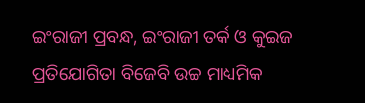ଇଂରାଜୀ ପ୍ରବନ୍ଧ, ଇଂରାଜୀ ତର୍କ ଓ କୁଇଜ ପ୍ରତିଯୋଗିତା ବିଜେବି ଉଚ୍ଚ ମାଧ୍ୟମିକ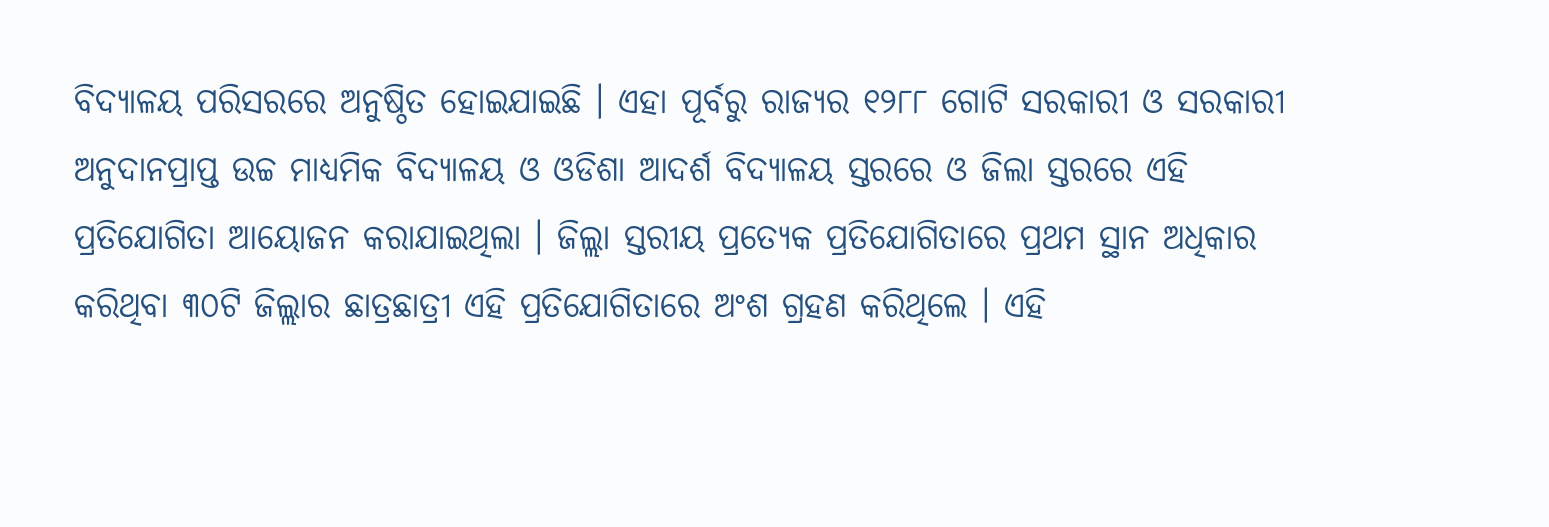ବିଦ୍ୟାଳୟ ପରିସରରେ ଅନୁଷ୍ଠିତ ହୋଇଯାଇଛି । ଏହା ପୂର୍ବରୁ ରାଜ୍ୟର ୧୨୮୮ ଗୋଟି ସରକାରୀ ଓ ସରକାରୀ ଅନୁଦାନପ୍ରାପ୍ତ ଉଚ୍ଚ ମାଧ୍ୟମିକ ବିଦ୍ୟାଳୟ ଓ ଓଡିଶା ଆଦର୍ଶ ବିଦ୍ୟାଳୟ ସ୍ତରରେ ଓ ଜିଲା ସ୍ତରରେ ଏହି ପ୍ରତିଯୋଗିତା ଆୟୋଜନ କରାଯାଇଥିଲା । ଜିଲ୍ଲା ସ୍ତରୀୟ ପ୍ରତ୍ୟେକ ପ୍ରତିଯୋଗିତାରେ ପ୍ରଥମ ସ୍ଥାନ ଅଧିକାର କରିଥିବା ୩୦ଟି ଜିଲ୍ଲାର ଛାତ୍ରଛାତ୍ରୀ ଏହି ପ୍ରତିଯୋଗିତାରେ ଅଂଶ ଗ୍ରହଣ କରିଥିଲେ । ଏହି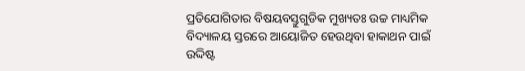ପ୍ରତିଯୋଗିତାର ବିଷୟବସ୍ତୁଗୁଡିକ ମୁଖ୍ୟତଃ ଉଚ୍ଚ ମାଧ୍ୟମିକ ବିଦ୍ୟାଳୟ ସ୍ତରରେ ଆୟୋଜିତ ହେଉଥିବା ହାକାଥନ ପାଇଁ ଉଦ୍ଦିଷ୍ଟ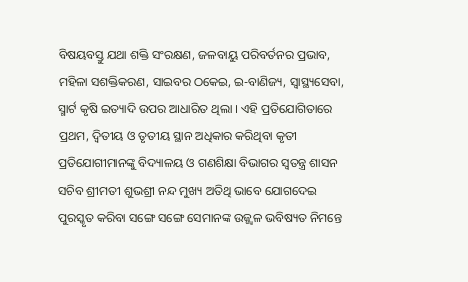ବିଷୟବସ୍ତୁ ଯଥା ଶକ୍ତି ସଂରକ୍ଷଣ, ଜଳବାୟୁ ପରିବର୍ତନର ପ୍ରଭାବ, ମହିଳା ସଶକ୍ତିକରଣ, ସାଇବର ଠକେଇ, ଇ-ବାଣିଜ୍ୟ, ସ୍ୱାସ୍ଥ୍ୟସେବା, ସ୍ମାର୍ଟ କୃଷି ଇତ୍ୟାଦି ଉପର ଆଧାରିତ ଥିଲା । ଏହି ପ୍ରତିଯୋଗିତାରେ ପ୍ରଥମ, ଦ୍ୱିତୀୟ ଓ ତୃତୀୟ ସ୍ଥାନ ଅଧିକାର କରିଥିବା କୃତୀ ପ୍ରତିଯୋଗୀମାନଙ୍କୁ ବିଦ୍ୟାଳୟ ଓ ଗଣଶିକ୍ଷା ବିଭାଗର ସ୍ୱତନ୍ତ୍ର ଶାସନ ସଚିବ ଶ୍ରୀମତୀ ଶୁଭଶ୍ରୀ ନନ୍ଦ ମୁଖ୍ୟ ଅତିଥି ଭାବେ ଯୋଗଦେଇ ପୁରସ୍କୃତ କରିବା ସଙ୍ଗେ ସଙ୍ଗେ ସେମାନଙ୍କ ଉଜ୍ଜ୍ୱଳ ଭବିଷ୍ୟତ ନିମନ୍ତେ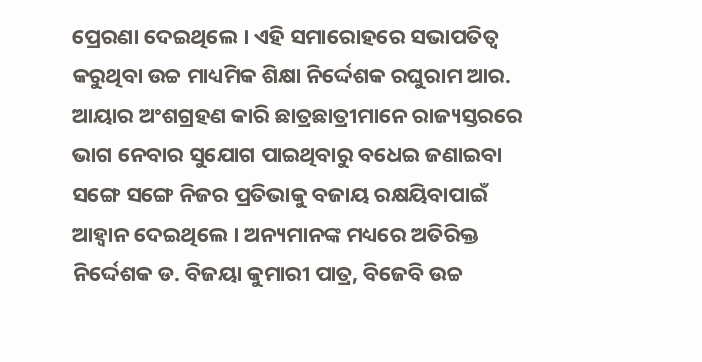ପ୍ରେରଣା ଦେଇଥିଲେ । ଏହି ସମାରୋହରେ ସଭାପତିତ୍ୱ କରୁଥିବା ଉଚ୍ଚ ମାଧ୍ୟମିକ ଶିକ୍ଷା ନିର୍ଦ୍ଦେଶକ ରଘୁରାମ ଆର. ଆୟାର ଅଂଶଗ୍ରହଣ କାରି ଛାତ୍ରଛାତ୍ରୀମାନେ ରାଜ୍ୟସ୍ତରରେ ଭାଗ ନେବାର ସୁଯୋଗ ପାଇଥିବାରୁ ବଧେଇ ଜଣାଇବା ସଙ୍ଗେ ସଙ୍ଗେ ନିଜର ପ୍ରତିଭାକୁ ବଜାୟ ରକ୍ଷୟିବାପାଇଁ ଆହ୍ୱାନ ଦେଇଥିଲେ । ଅନ୍ୟମାନଙ୍କ ମଧ୍ୟରେ ଅତିରିକ୍ତ ନିର୍ଦ୍ଦେଶକ ଡ. ବିଜୟା କୁମାରୀ ପାତ୍ର, ବିଜେବି ଉଚ୍ଚ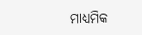ମାଧ୍ୟମିକ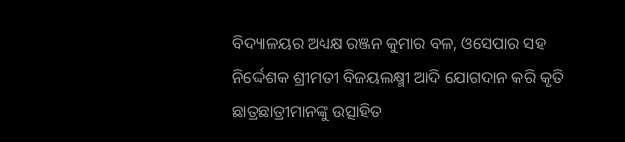ବିଦ୍ୟାଳୟର ଅଧ୍ୟକ୍ଷ ରଞ୍ଜନ କୁମାର ବଳ, ଓସେପାର ସହ ନିର୍ଦ୍ଦେଶକ ଶ୍ରୀମତୀ ବିଜୟଲକ୍ଷ୍ମୀ ଆଦି ଯୋଗଦାନ କରି କୃତି ଛାତ୍ରଛାତ୍ରୀମାନଙ୍କୁ ଉତ୍ସାହିତ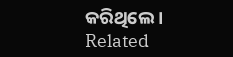କରିଥିଲେ ।
Related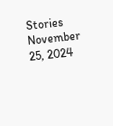Stories
November 25, 2024